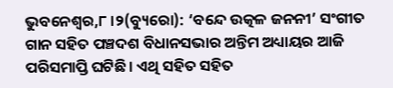ଭୁବନେଶ୍ୱର,୮ ।୨(ବ୍ୟୁରୋ): ‘ବନ୍ଦେ ଉତ୍କଳ ଜନନୀ’ ସଂଗୀତ ଗାନ ସହିତ ପଞ୍ଚଦଶ ବିଧାନସଭାର ଅନ୍ତିମ ଅଧ୍ୟାୟର ଆଜି ପରିସମାପ୍ତି ଘଟିଛି । ଏଥି ସହିତ ସହିତ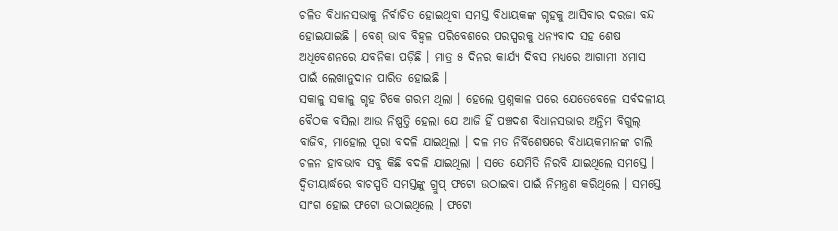ଚଳିତ ବିଧାନସଭାକୁ ନିର୍ବାଚିତ ହୋଇଥିବା ସମସ୍ତ ବିଧାୟକଙ୍କ ଗୃହକୁ ଆସିବାର ଦରଜା ବନ୍ଦ ହୋଇଯାଇଛି । ବେଶ୍ ଭାବ ବିହ୍ୱଳ ପରିବେଶରେ ପରସ୍ପରକୁ ଧନ୍ୟବାଦ ସହ ଶେଷ ଅଧିବେଶନରେ ଯବନିକା ପଡ଼ିଛି । ମାତ୍ର ୫ ଦିନର କାର୍ଯ୍ୟ ଦିବସ ମଧ୍ୟରେ ଆଗାମୀ ୪ମାସ ପାଇଁ ଲେଖାନୁଦାନ ପାରିତ ହୋଇଛି ।
ସକାଳୁ ସକାଳୁ ଗୃହ ଟିକେ ଗରମ ଥିଲା । ହେଲେ ପ୍ରଶ୍ନକାଳ ପରେ ଯେତେବେଳେ ସର୍ବଦଳୀୟ ବୈଠକ ବସିଲା ଆଉ ନିଷ୍ପତ୍ତି ହେଲା ଯେ ଆଜି ହିଁ ପଞ୍ଚଦଶ ବିଧାନସଭାର ଅନ୍ତିମ ବିଗୁଲ୍ ବାଜିବ, ମାହୋଲ ପୂରା ବଦଳି ଯାଇଥିଲା । ଦଳ ମତ ନିର୍ବିଶେଷରେ ବିଧାୟକମାନଙ୍କ ଚାଲି ଚଳନ ହାବଭାବ ସବୁ କିଛି ବଦଳି ଯାଇଥିଲା । ସତେ ଯେମିତି ନିରବି ଯାଇଥିଲେ ସମସ୍ତେ । ଦ୍ୱିତୀୟାର୍ଦ୍ଧରେ ବାଚସ୍ପତି ସମସ୍ତଙ୍କୁ ଗ୍ରୁପ୍ ଫଟୋ ଉଠାଇବା ପାଇଁ ନିମନ୍ତ୍ରଣ କରିଥିଲେ । ସମସ୍ତେ ସାଂଗ ହୋଇ ଫଟୋ ଉଠାଇଥିଲେ । ଫଟୋ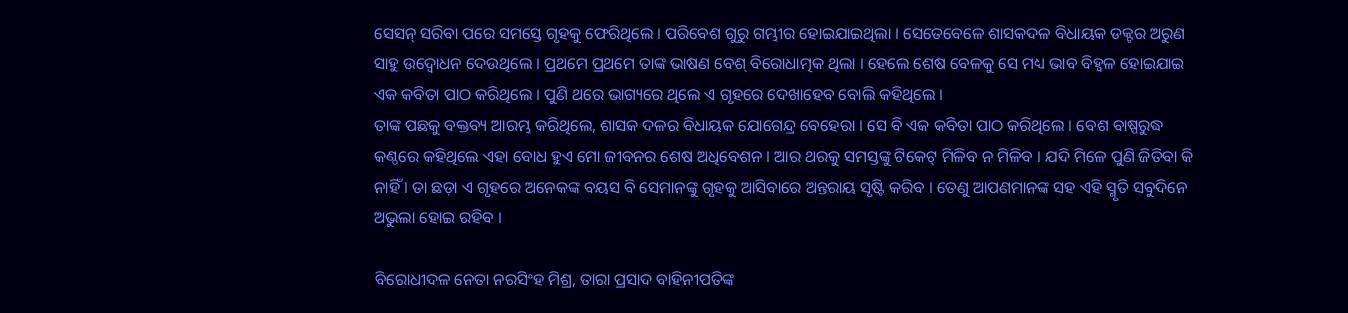ସେସନ୍ ସରିବା ପରେ ସମସ୍ତେ ଗୃହକୁ ଫେରିଥିଲେ । ପରିବେଶ ଗୁରୁ ଗମ୍ଭୀର ହୋଇଯାଇଥିଲା । ସେତେବେଳେ ଶାସକଦଳ ବିଧାୟକ ଡକ୍ଟର ଅରୁଣ ସାହୁ ଉଦ୍ବୋଧନ ଦେଉଥିଲେ । ପ୍ରଥମେ ପ୍ରଥମେ ତାଙ୍କ ଭାଷଣ ବେଶ୍ ବିରୋଧାତ୍ମକ ଥିଲା । ହେଲେ ଶେଷ ବେଳକୁ ସେ ମଧ୍ୟ ଭାବ ବିହ୍ୱଳ ହୋଇଯାଇ ଏକ କବିତା ପାଠ କରିଥିଲେ । ପୁଣି ଥରେ ଭାଗ୍ୟରେ ଥିଲେ ଏ ଗୃହରେ ଦେଖାହେବ ବୋଲି କହିଥିଲେ ।
ତାଙ୍କ ପଛକୁ ବକ୍ତବ୍ୟ ଆରମ୍ଭ କରିଥିଲେ, ଶାସକ ଦଳର ବିଧାୟକ ଯୋଗେନ୍ଦ୍ର ବେହେରା । ସେ ବି ଏକ କବିତା ପାଠ କରିଥିଲେ । ବେଶ ବାଷ୍ପରୁଦ୍ଧ କଣ୍ଠରେ କହିଥିଲେ ଏହା ବୋଧ ହୁଏ ମୋ ଜୀବନର ଶେଷ ଅଧିବେଶନ । ଆର ଥରକୁ ସମସ୍ତଙ୍କୁ ଟିକେଟ୍ ମିଳିବ ନ ମିଳିବ । ଯଦି ମିଳେ ପୁଣି ଜିତିବା କି ନାହିଁ । ତା ଛଡ଼ା ଏ ଗୃହରେ ଅନେକଙ୍କ ବୟସ ବି ସେମାନଙ୍କୁ ଗୃହକୁ ଆସିବାରେ ଅନ୍ତରାୟ ସୃଷ୍ଟି କରିବ । ତେଣୁ ଆପଣମାନଙ୍କ ସହ ଏହି ସ୍ମୃତି ସବୁଦିନେ ଅଭୁଲା ହୋଇ ରହିବ ।

ବିରୋଧୀଦଳ ନେତା ନରସିଂହ ମିଶ୍ର, ତାରା ପ୍ରସାଦ ବାହିନୀପତିଙ୍କ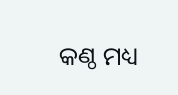କଣ୍ଠ ମଧ୍ୟ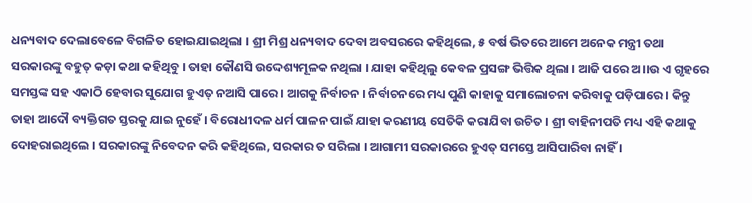ଧନ୍ୟବାଦ ଦେଲାବେଳେ ବିଗଳିତ ହୋଇଯାଇଥିଲା । ଶ୍ରୀ ମିଶ୍ର ଧନ୍ୟବାଦ ଦେବା ଅବସରରେ କହିଥିଲେ, ୫ ବର୍ଷ ଭିତରେ ଆମେ ଅନେକ ମନ୍ତ୍ରୀ ତଥା ସରକାରଙ୍କୁ ବହୁତ୍ କଡ଼ା କଥା କହିଥିବୁ । ତାହା କୌଣସି ଉଦ୍ଦେଶ୍ୟମୂଳକ ନଥିଲା । ଯାହା କହିଥିଲୁ କେବଳ ପ୍ରସଙ୍ଗ ଭିତ୍ତିକ ଥିଲା । ଆଜି ପରେ ଅ।।ଉ ଏ ଗୃହରେ ସମସ୍ତଙ୍କ ସହ ଏକାଠି ହେବାର ସୁଯୋଗ ହୁଏତ୍ ନଆସି ପାରେ । ଆଗକୁ ନିର୍ବାଚନ । ନିର୍ବାଚନରେ ମଧ୍ୟ ପୁଣି କାହାକୁ ସମାଲୋଚନା କରିବାକୁ ପଡ଼ିପାରେ । କିନ୍ତୁ ତାହା ଆଦୌ ବ୍ୟକ୍ତିଗତ ସ୍ତରକୁ ଯାଇ ନୁହେଁ । ବିରୋଧୀଦଳ ଧର୍ମ ପାଳନ ପାଇଁ ଯାହା କରଣୀୟ ସେତିକି କରାଯିବା ଉଚିତ । ଶ୍ରୀ ବାହିନୀପତି ମଧ୍ୟ ଏହି କଥାକୁ ଦୋହରାଇଥିଲେ । ସରକାରଙ୍କୁ ନିବେଦନ କରି କହିଥିଲେ, ସରକାର ତ ସରିଲା । ଆଗାମୀ ସରକାରରେ ହୁଏତ୍ ସମସ୍ତେ ଆସିପାରିବା ନାହିଁ ।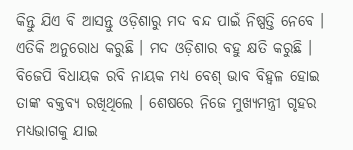କିନ୍ତୁ ଯିଏ ବି ଆସନ୍ତୁ ଓଡ଼ିଶାରୁ ମଦ ବନ୍ଦ ପାଇଁ ନିଷ୍ପତ୍ତି ନେବେ । ଏତିକି ଅନୁରୋଧ କରୁଛି । ମଦ ଓଡ଼ିଶାର ବହୁ କ୍ଷତି କରୁଛି । ବିଜେପି ବିଧାୟକ ରବି ନାୟକ ମଧ୍ୟ ବେଶ୍ ଭାବ ବିହ୍ୱଳ ହୋଇ ତାଙ୍କ ବକ୍ତବ୍ୟ ରଖିଥିଲେ । ଶେଷରେ ନିଜେ ମୁଖ୍ୟମନ୍ତ୍ରୀ ଗୃହର ମଧ୍ୟଭାଗକୁ ଯାଇ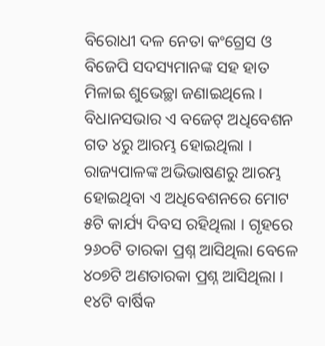ବିରୋଧୀ ଦଳ ନେତା କଂଗ୍ରେସ ଓ ବିଜେପି ସଦସ୍ୟମାନଙ୍କ ସହ ହାତ ମିଳାଇ ଶୁଭେଚ୍ଛା ଜଣାଇଥିଲେ ।
ବିଧାନସଭାର ଏ ବଜେଟ୍ ଅଧିବେଶନ ଗତ ୪ରୁ ଆରମ୍ଭ ହୋଇଥିଲା । ରାଜ୍ୟପାଳଙ୍କ ଅଭିଭାଷଣରୁ ଆରମ୍ଭ ହୋଇଥିବା ଏ ଅଧିବେଶନରେ ମୋଟ ୫ଟି କାର୍ଯ୍ୟ ଦିବସ ରହିଥିଲା । ଗୃହରେ ୨୬୦ଟି ତାରକା ପ୍ରଶ୍ନ ଆସିଥିଲା ବେଳେ ୪୦୭ଟି ଅଣତାରକା ପ୍ରଶ୍ନ ଆସିଥିଲା । ୧୪ଟି ବାର୍ଷିକ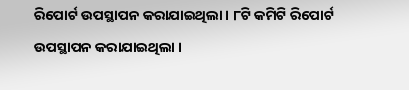ରିପୋର୍ଟ ଉପସ୍ଥାପନ କରାଯାଇଥିଲା । ୮ଟି କମିଟି ରିପୋର୍ଟ ଉପସ୍ଥାପନ କରାଯାଇଥିଲା ।